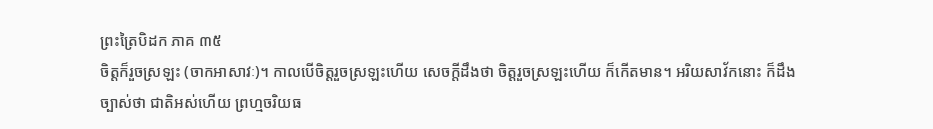ព្រះត្រៃបិដក ភាគ ៣៥
ចិត្តក៏រួចស្រឡះ (ចាកអាសាវៈ)។ កាលបើចិត្តរួចស្រឡះហើយ សេចក្តីដឹងថា ចិត្តរួចស្រឡះហើយ ក៏កើតមាន។ អរិយសាវ័កនោះ ក៏ដឹងច្បាស់ថា ជាតិអស់ហើយ ព្រហ្មចរិយធ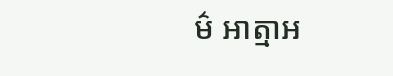ម៌ អាត្មាអ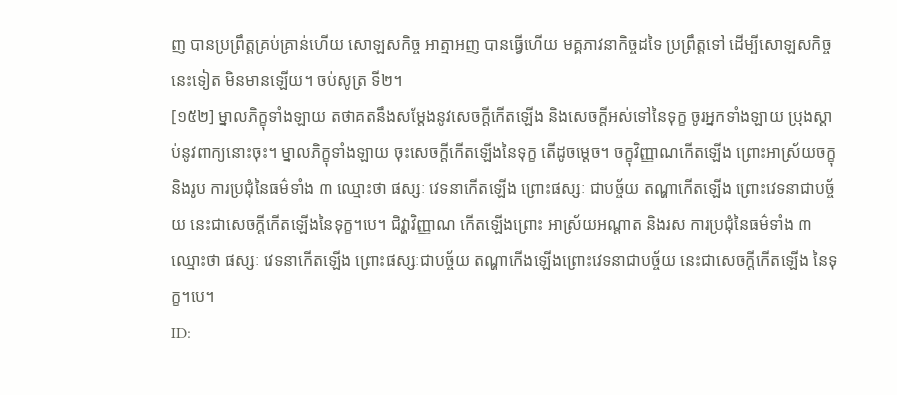ញ បានប្រព្រឹត្តគ្រប់គ្រាន់ហើយ សោឡសកិច្ច អាត្មាអញ បានធ្វើហើយ មគ្គភាវនាកិច្ចដទៃ ប្រព្រឹត្តទៅ ដើម្បីសោឡសកិច្ចនេះទៀត មិនមានឡើយ។ ចប់សូត្រ ទី២។
[១៥២] ម្នាលភិក្ខុទាំងឡាយ តថាគតនឹងសម្តែងនូវសេចក្តីកើតឡើង និងសេចក្តីអស់ទៅនៃទុក្ខ ចូរអ្នកទាំងឡាយ ប្រុងស្តាប់នូវពាក្យនោះចុះ។ ម្នាលភិក្ខុទាំងឡាយ ចុះសេចក្តីកើតឡើងនៃទុក្ខ តើដូចម្តេច។ ចក្ខុវិញ្ញាណកើតឡើង ព្រោះអាស្រ័យចក្ខុ និងរូប ការប្រជុំនៃធម៌ទាំង ៣ ឈ្មោះថា ផស្សៈ វេទនាកើតឡើង ព្រោះផស្សៈ ជាបច្ច័យ តណ្ហាកើតឡើង ព្រោះវេទនាជាបច្ច័យ នេះជាសេចក្តីកើតឡើងនៃទុក្ខ។បេ។ ជិវ្ហាវិញ្ញាណ កើតឡើងព្រោះ អាស្រ័យអណ្តាត និងរស ការប្រជុំនៃធម៌ទាំង ៣ ឈ្មោះថា ផស្សៈ វេទនាកើតឡើង ព្រោះផស្សៈជាបច្ច័យ តណ្ហាកើងឡើងព្រោះវេទនាជាបច្ច័យ នេះជាសេចក្តីកើតឡើង នៃទុក្ខ។បេ។
ID: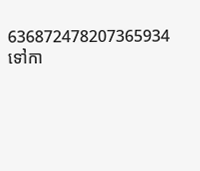636872478207365934
ទៅកា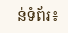ន់ទំព័រ៖